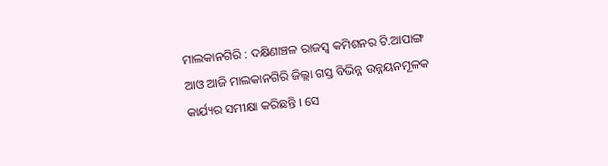ମାଲକାନଗିରି : ଦକ୍ଷିଣାଞ୍ଚଳ ରାଜସ୍ୱ କମିଶନର ଟି.ଆପାଙ୍ଗ ଆଓ ଆଜି ମାଲକାନଗିରି ଜିଲ୍ଲା ଗସ୍ତ ବିଭିନ୍ନ ଉନ୍ନୟନମୂଳକ କାର୍ଯ୍ୟର ସମୀକ୍ଷା କରିଛନ୍ତି । ସେ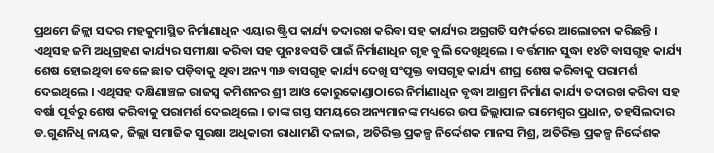ପ୍ରଥମେ ଜିଳ୍ଲା ସଦର ମହକୁମାସ୍ଥିତ ନିର୍ମାଣାଧିନ ଏୟାର ଷ୍ଟ୍ରିପ କାର୍ଯ୍ୟ ତଦାରଖ କରିବା ସହ କାର୍ଯ୍ୟର ଅଗ୍ରଗତି ସମ୍ପର୍କରେ ଆଲୋଚନା କରିଛନ୍ତି । ଏଥିସହ ଜମି ଅଧିଗ୍ରହଣ କାର୍ଯ୍ୟର ସମୀକ୍ଷା କରିବା ସହ ପୁନଃବସତି ପାଇଁ ନିର୍ମାଣାଧିନ ଗୃହ ବୁଲି ଦେଖିଥିଲେ । ବର୍ତ୍ତମାନ ସୁଦ୍ଧା ୧୪ଟି ବାସଗୃହ କାର୍ଯ୍ୟ ଶେଷ ହୋଇଥିବା ବେଳେ ଛାତ ପଡ଼ିବାକୁ ଥିବା ଅନ୍ୟ ୩୬ ବାସଗୃହ କାର୍ଯ୍ୟ ଦେଖି ସଂପୃକ୍ତ ବାସଗୃହ କାର୍ଯ୍ୟ ଶୀଘ୍ର ଶେଷ କରିବାକୁ ପରାମର୍ଶ ଦେଇଥିଲେ । ଏଥିସହ ଦକ୍ଷିଣାଞ୍ଚଳ ରାଜସ୍ୱ କମିଶନର ଶ୍ରୀ ଆଓ କୋରୁକୋଣ୍ଡାଠାରେ ନିର୍ମାଣାଧିନ ବୃଦ୍ଧା ଆଶ୍ରମ ନିର୍ମାଣ କାର୍ଯ୍ୟ ତଦାରଖ କରିବା ସହ ବର୍ଷା ପୂର୍ବରୁ ଶେଷ କରିବାକୁ ପରାମର୍ଶ ଦେଇଥିଲେ । ତାଙ୍କ ଗସ୍ତ ସମୟରେ ଅନ୍ୟମାନଙ୍କ ମଧ୍ୟରେ ଉପ ଜିଲ୍ଲାପାଳ ରାମେଶ୍ୱର ପ୍ରଧାନ, ତହସିଲଦାର ଡ.ଗୁଣନିଧି ନାୟକ, ଜିଲ୍ଲା ସମାଜିକ ସୁରକ୍ଷା ଅଧିକାରୀ ରାଧାମଣି ଦଳାଇ, ଅତିରିକ୍ତ ପ୍ରକଳ୍ପ ନିର୍ଦ୍ଦେଶକ ମାନସ ମିଶ୍ର, ଅତିରିକ୍ତ ପ୍ରକଳ୍ପ ନିର୍ଦ୍ଦେଶକ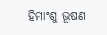ହିମାଂଶୁ ଭୂଷଣ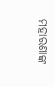ମହାରଣାଙ୍କ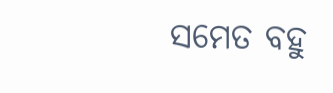ସମେତ ବହୁ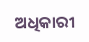ଅଧିକାରୀ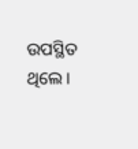ଉପସ୍ଥିତ ଥିଲେ ।